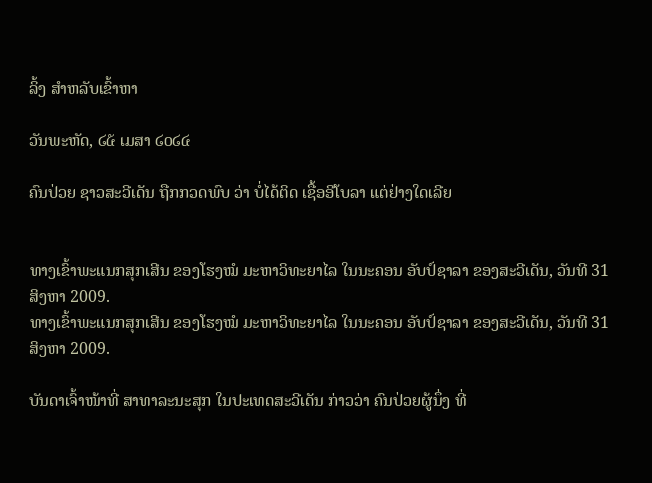ລິ້ງ ສຳຫລັບເຂົ້າຫາ

ວັນພະຫັດ, ໒໕ ເມສາ ໒໐໒໔

ຄົນປ່ວຍ ຊາວສະວີເດັນ ຖືກກວດພົບ ວ່າ ບໍ່ໄດ້ຕິດ ເຊື້ອອີໂບລາ ແຕ່ຢ່າງໃດເລີຍ


ທາງເຂົ້າພະແນກສຸກເສີນ ຂອງໂຮງໝໍ ມະຫາວິທະຍາໄລ ໃນນະຄອນ ອັບປ໌ຊາລາ ຂອງສະວີເດັນ, ວັນທີ 31 ສິງຫາ 2009.
ທາງເຂົ້າພະແນກສຸກເສີນ ຂອງໂຮງໝໍ ມະຫາວິທະຍາໄລ ໃນນະຄອນ ອັບປ໌ຊາລາ ຂອງສະວີເດັນ, ວັນທີ 31 ສິງຫາ 2009.

ບັນດາເຈົ້າໜ້າທີ່ ສາທາລະນະສຸກ ໃນປະເທດສະວີເດັນ ກ່າວວ່າ ຄົນປ່ວຍຜູ້ນຶ່ງ ທີ່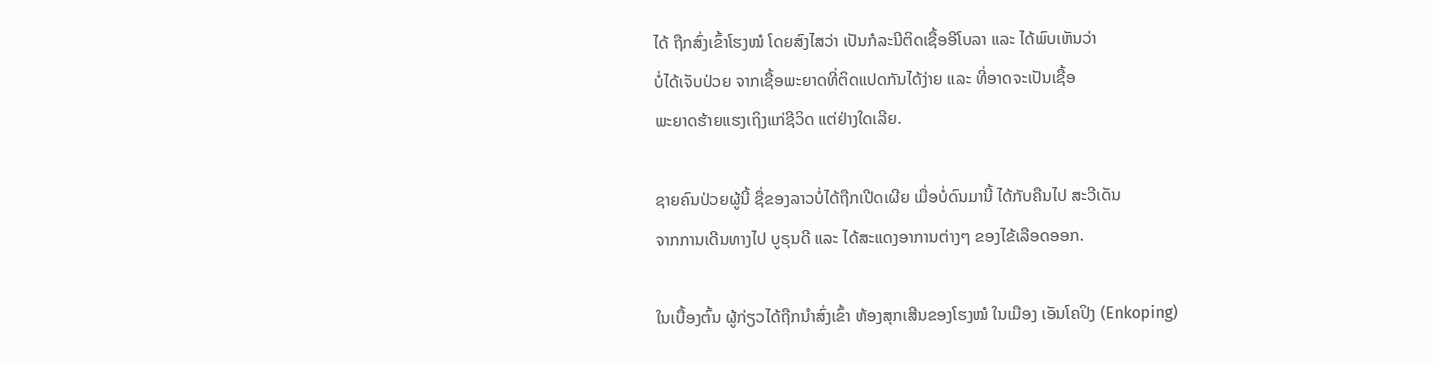ໄດ້ ຖືກສົ່ງເຂົ້າໂຮງໝໍ ໂດຍສົງໄສວ່າ ເປັນກໍລະນີຕິດເຊື້ອອີໂບລາ ແລະ ໄດ້ພົບເຫັນວ່າ
ບໍ່ໄດ້ເຈັບປ່ວຍ ຈາກເຊື້ອພະຍາດທີ່ຕິດແປດກັນໄດ້ງ່າຍ ແລະ ທີ່ອາດຈະເປັນເຊື້ອ
ພະຍາດຮ້າຍແຮງເຖິງແກ່ຊີວິດ ແຕ່ຢ່າງໃດເລີຍ.

ຊາຍຄົນປ່ວຍຜູ້ນີ້ ຊື່ຂອງລາວບໍ່ໄດ້ຖືກເປີດເຜີຍ ເມື່ອບໍ່ດົນມານີ້ ໄດ້ກັບຄືນໄປ ສະວີເດັນ
ຈາກການເດີນທາງໄປ ບູຣຸນດີ ແລະ ໄດ້ສະແດງອາການຕ່າງໆ ຂອງໄຂ້ເລືອດອອກ.

ໃນເບື້ອງຕົ້ນ ຜູ້ກ່ຽວໄດ້ຖືກນຳສົ່ງເຂົ້າ ຫ້ອງສຸກເສີນຂອງໂຮງໝໍ ໃນເມືອງ ເອັນໂຄປິງ (Enkoping)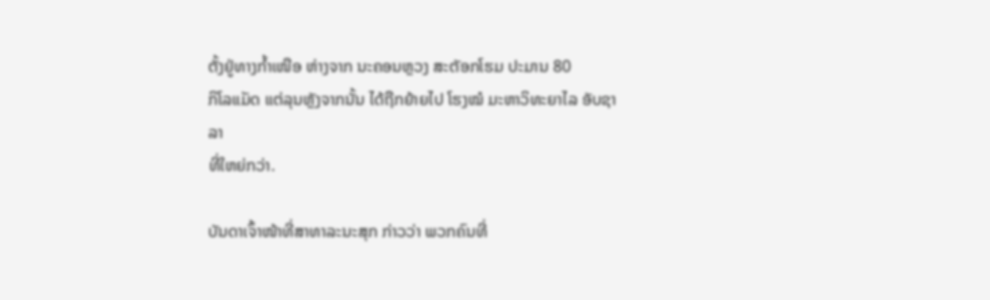ຕັ້ງຢູ່ທາງກ້ຳເໜືອ ຫ່າງຈາກ ນະຄອນຫຼວງ ສະຕັອກໂຮມ ປະມານ 80
ກິໂລແມັດ ແຕ່ລຸນຫຼັງຈາກນັ້ນ ໄດ້ຖືກຍ້າຍໄປ ໂຮງໝໍ ມະຫາວິທະຍາໄລ ອັບຊາລາ
ທີ່ໃຫຍ່ກວ່າ.

ບັນດາເຈົ້າໜ້າທີ່ສາທາລະນະສຸກ ກ່າວວ່າ ພວກຄົນທີ່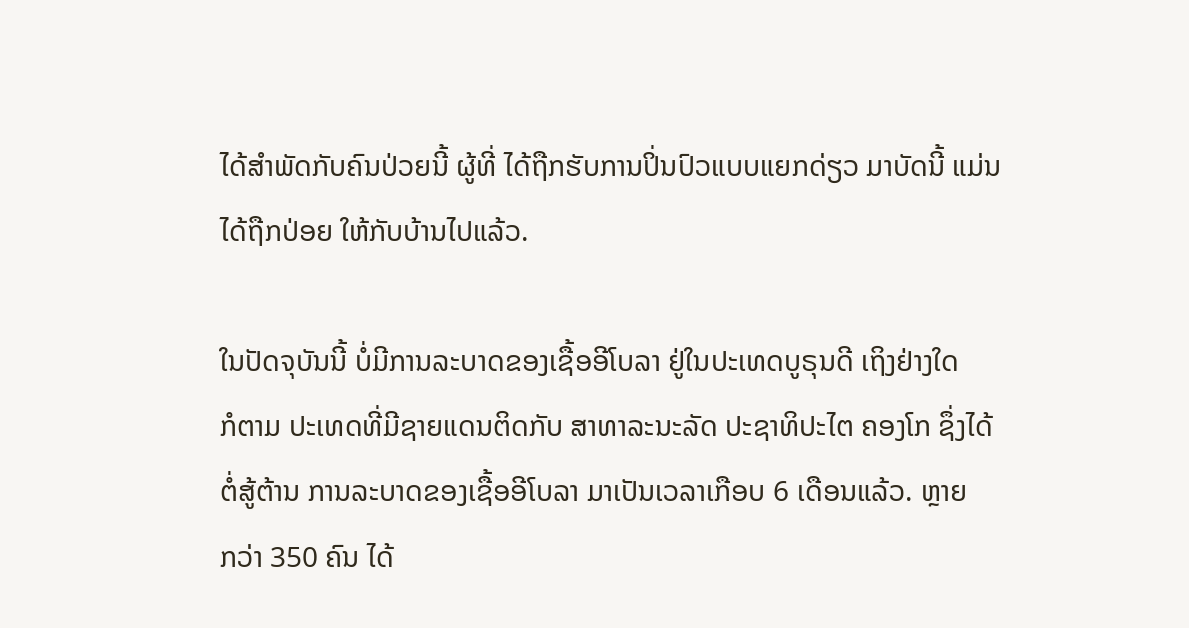ໄດ້ສຳພັດກັບຄົນປ່ວຍນີ້ ຜູ້ທີ່ ໄດ້ຖືກຮັບການປິ່ນປົວແບບແຍກດ່ຽວ ມາບັດນີ້ ແມ່ນໄດ້ຖືກປ່ອຍ ໃຫ້ກັບບ້ານໄປແລ້ວ.

ໃນປັດຈຸບັນນີ້ ບໍ່ມີການລະບາດຂອງເຊື້ອອີໂບລາ ຢູ່ໃນປະເທດບູຣຸນດີ ເຖິງຢ່າງໃດ
ກໍຕາມ ປະເທດທີ່ມີຊາຍແດນຕິດກັບ ສາທາລະນະລັດ ປະຊາທິປະໄຕ ຄອງໂກ ຊຶ່ງໄດ້
ຕໍ່ສູ້ຕ້ານ ການລະບາດຂອງເຊື້ອອີໂບລາ ມາເປັນເວລາເກືອບ 6 ເດືອນແລ້ວ. ຫຼາຍ
ກວ່າ 350 ຄົນ ໄດ້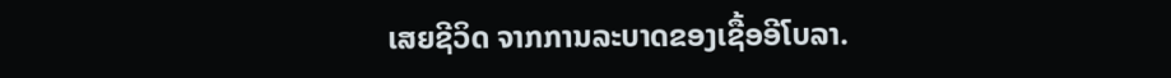ເສຍຊີວິດ ຈາກການລະບາດຂອງເຊື້ອອີໂບລາ.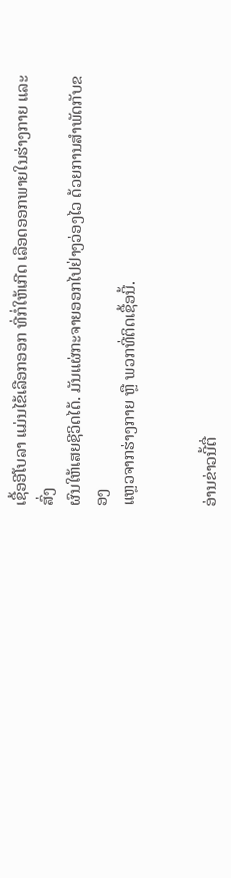ເຊື້ອອີໂບລາ ແມ່ນໄຂ້ເລືອກອອກ ທີ່ກໍ່ໃຫ້ເກີດ ເລືອດອອກພາຍໃນຮ່າງກາຍ ແລະສົ່ງ
ຜົນໃຫ້ເສຍຊີວິດໄດ້. ມັນແຜ່ກະຈາຍອອກໄປຢ່າງວ່ອງໄວ ດ້ວຍການສຳພັດກັບຂອງ
ແຫຼວຈາກຮ່າງກາຍ ຫຼື ພວກທີ່ຕິດເຊື້ອນີ້.


ອ່ານຂ່າວນີ້ຕື່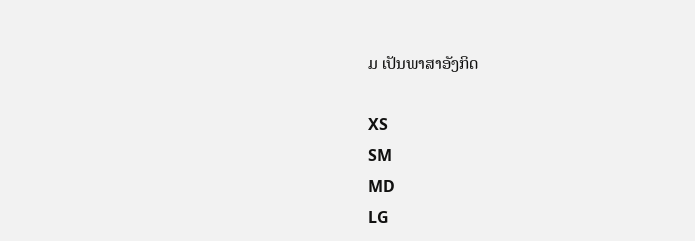ມ ເປັນພາສາອັງກິດ

XS
SM
MD
LG